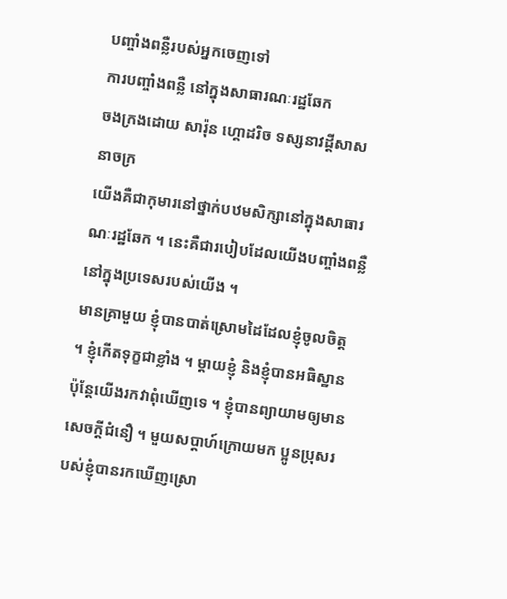បញ្ចាំងពន្លឺរបស់អ្នកចេញទៅ
ការបញ្ចាំងពន្លឺ នៅក្នុងសាធារណៈរដ្ឋឆែក
ចងក្រងដោយ សារ៉ុន ហ្គោដរិច ទស្សនាវដ្ដីសាសនាចក្រ
យើងគឺជាកុមារនៅថ្នាក់បឋមសិក្សានៅក្នុងសាធារណៈរដ្ឋឆែក ។ នេះគឺជារបៀបដែលយើងបញ្ចាំងពន្លឺនៅក្នុងប្រទេសរបស់យើង ។
មានគ្រាមួយ ខ្ញុំបានបាត់ស្រោមដៃដែលខ្ញុំចូលចិត្ត ។ ខ្ញុំកើតទុក្ខជាខ្លាំង ។ ម្តាយខ្ញុំ និងខ្ញុំបានអធិស្ឋាន ប៉ុន្តែយើងរកវាពុំឃើញទេ ។ ខ្ញុំបានព្យាយាមឲ្យមានសេចក្តីជំនឿ ។ មួយសប្តាហ៍ក្រោយមក ប្អូនប្រុសរបស់ខ្ញុំបានរកឃើញស្រោ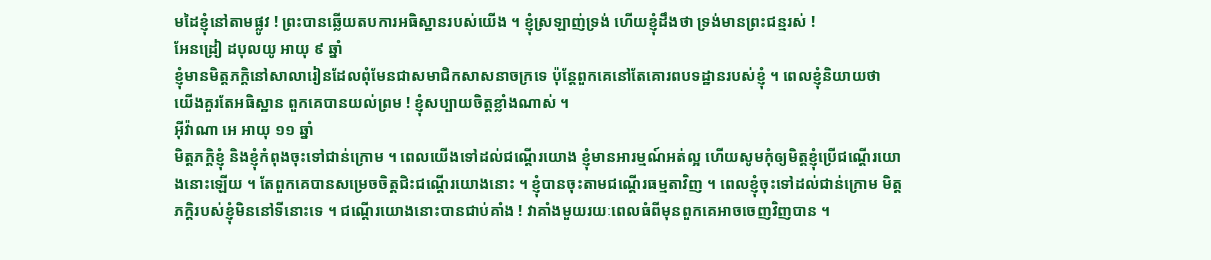មដៃខ្ញុំនៅតាមផ្លូវ ! ព្រះបានឆ្លើយតបការអធិស្ឋានរបស់យើង ។ ខ្ញុំស្រឡាញ់ទ្រង់ ហើយខ្ញុំដឹងថា ទ្រង់មានព្រះជន្មរស់ !
អែនដ្រៀ ដបុលយូ អាយុ ៩ ឆ្នាំ
ខ្ញុំមានមិត្តភក្តិនៅសាលារៀនដែលពុំមែនជាសមាជិកសាសនាចក្រទេ ប៉ុន្តែពួកគេនៅតែគោរពបទដ្ឋានរបស់ខ្ញុំ ។ ពេលខ្ញុំនិយាយថា យើងគួរតែអធិស្ឋាន ពួកគេបានយល់ព្រម ! ខ្ញុំសប្បាយចិត្តខ្លាំងណាស់ ។
អ៊ីវ៉ាណា អេ អាយុ ១១ ឆ្នាំ
មិត្តភក្ដិខ្ញុំ និងខ្ញុំកំពុងចុះទៅជាន់ក្រោម ។ ពេលយើងទៅដល់ជណ្តើរយោង ខ្ញុំមានអារម្មណ៍អត់ល្អ ហើយសូមកុំឲ្យមិត្តខ្ញុំប្រើជណ្តើរយោងនោះឡើយ ។ តែពួកគេបានសម្រេចចិត្តជិះជណ្តើរយោងនោះ ។ ខ្ញុំបានចុះតាមជណ្តើរធម្មតាវិញ ។ ពេលខ្ញុំចុះទៅដល់ជាន់ក្រោម មិត្តភក្ដិរបស់ខ្ញុំមិននៅទីនោះទេ ។ ជណ្តើរយោងនោះបានជាប់គាំង ! វាគាំងមួយរយៈពេលធំពីមុនពួកគេអាចចេញវិញបាន ។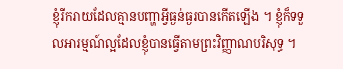ខ្ញុំរីករាយដែលគ្មានបញ្ហាអ្វីធ្ងន់ធ្ងរបានកើតឡើង ។ ខ្ញុំក៏ទទួលអារម្មណ៍ល្អដែលខ្ញុំបានធ្វើតាមព្រះវិញ្ញាណបរិសុទ្ធ ។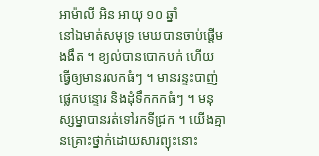អាម៉ាលី អិន អាយុ ១០ ឆ្នាំ
នៅឯមាត់សមុទ្រ មេឃបានចាប់ផ្តើមងងឹត ។ ខ្យល់បានបោកបក់ ហើយធ្វើឲ្យមានរលកធំៗ ។ មានរន្ទះបាញ់ ផ្លេកបន្ទោរ និងដុំទឹកកកធំៗ ។ មនុស្សម្នាបានរត់ទៅរកទីជ្រក ។ យើងគ្មានគ្រោះថ្នាក់ដោយសារព្យុះនោះ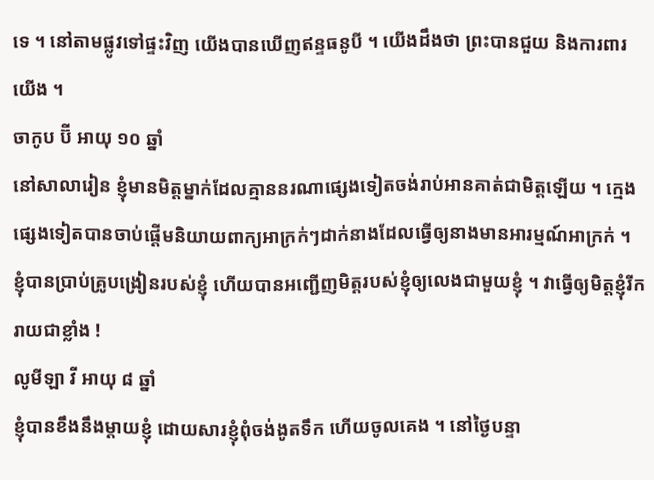ទេ ។ នៅតាមផ្លូវទៅផ្ទះវិញ យើងបានឃើញឥន្ទធនូបី ។ យើងដឹងថា ព្រះបានជួយ និងការពារយើង ។
ចាកូប ប៊ី អាយុ ១០ ឆ្នាំ
នៅសាលារៀន ខ្ញុំមានមិត្តម្នាក់ដែលគ្មាននរណាផ្សេងទៀតចង់រាប់អានគាត់ជាមិត្តឡើយ ។ ក្មេងផ្សេងទៀតបានចាប់ផ្តើមនិយាយពាក្យអាក្រក់ៗដាក់នាងដែលធ្វើឲ្យនាងមានអារម្មណ៍អាក្រក់ ។ ខ្ញុំបានប្រាប់គ្រូបង្រៀនរបស់ខ្ញុំ ហើយបានអញ្ជើញមិត្តរបស់ខ្ញុំឲ្យលេងជាមួយខ្ញុំ ។ វាធ្វើឲ្យមិត្តខ្ញុំរីករាយជាខ្លាំង !
លូមីឡា វី អាយុ ៨ ឆ្នាំ
ខ្ញុំបានខឹងនឹងម្តាយខ្ញុំ ដោយសារខ្ញុំពុំចង់ងូតទឹក ហើយចូលគេង ។ នៅថ្ងៃបន្ទា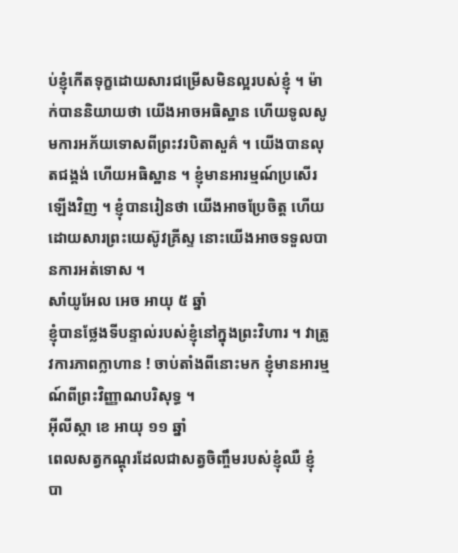ប់ខ្ញុំកើតទុក្ខដោយសារជម្រើសមិនល្អរបស់ខ្ញុំ ។ ម៉ាក់បាននិយាយថា យើងអាចអធិស្ឋាន ហើយទូលសូមការអភ័យទោសពីព្រះវរបិតាសួគ៌ ។ យើងបានលុតជង្គង់ ហើយអធិស្ឋាន ។ ខ្ញុំមានអារម្មណ៍ប្រសើរឡើងវិញ ។ ខ្ញុំបានរៀនថា យើងអាចប្រែចិត្ត ហើយដោយសារព្រះយេស៊ូវគ្រីស្ទ នោះយើងអាចទទួលបានការអត់ទោស ។
សាំយូអែល អេច អាយុ ៥ ឆ្នាំ
ខ្ញុំបានថ្លែងទីបន្ទាល់របស់ខ្ញុំនៅក្នុងព្រះវិហារ ។ វាត្រូវការភាពក្លាហាន ! ចាប់តាំងពីនោះមក ខ្ញុំមានអារម្មណ៍ពីព្រះវិញ្ញាណបរិសុទ្ធ ។
អ៊ីលីស្កា ខេ អាយុ ១១ ឆ្នាំ
ពេលសត្វកណ្តុរដែលជាសត្វចិញ្ចឹមរបស់ខ្ញុំឈឺ ខ្ញុំបា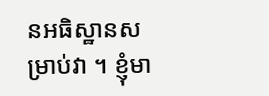នអធិស្ឋានសម្រាប់វា ។ ខ្ញុំមា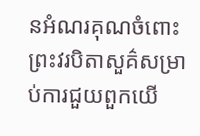នអំណរគុណចំពោះព្រះវរបិតាសួគ៌សម្រាប់ការជួយពួកយើ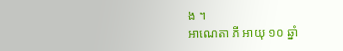ង ។
អាណេតា ភី អាយុ ១០ ឆ្នាំ